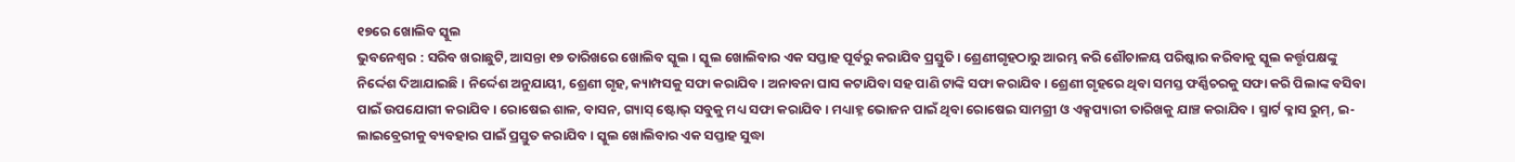୧୭ରେ ଖୋଲିବ ସ୍କୁଲ
ଭୁବନେଶ୍ୱର : ସରିବ ଖରାଛୁଟି, ଆସନ୍ତା ୧୭ ତାରିଖରେ ଖୋଲିବ ସ୍କୁଲ । ସ୍କୁଲ ଖୋଲିବାର ଏକ ସପ୍ତାହ ପୂର୍ବରୁ କରାଯିବ ପ୍ରସ୍ତୁତି। ଶ୍ରେଣୀଗୃହଠାରୁ ଆରମ୍ଭ କରି ଶୌଚାଳୟ ପରିଷ୍କାର କରିବାକୁ ସ୍କୁଲ କର୍ତ୍ତୃପକ୍ଷଙ୍କୁ ନିର୍ଦ୍ଦେଶ ଦିଆଯାଇଛି । ନିର୍ଦ୍ଦେଶ ଅନୁଯାୟୀ, ଶ୍ରେଣୀ ଗୃହ, କ୍ୟାମ୍ପସକୁ ସଫା କରାଯିବ । ଅନାବନା ଘାସ କଟାଯିବା ସହ ପାଣି ଟାଙ୍କି ସଫା କରାଯିବ। ଶ୍ରେଣୀ ଗୃହରେ ଥିବା ସମସ୍ତ ଫର୍ଣ୍ଣିଚରକୁ ସଫା କରି ପିଲାଙ୍କ ବସିବା ପାଇଁ ଉପଯୋଗୀ କରାଯିବ। ରୋଷେଇ ଶାଳ, ବାସନ, ଗ୍ୟାସ୍ ଷ୍ଟୋଭ୍ ସବୁକୁ ମଧ୍ୟ ସଫା କରାଯିବ। ମଧ୍ୟାହ୍ନ ଭୋଜନ ପାଇଁ ଥିବା ରୋଷେଇ ସାମଗ୍ରୀ ଓ ଏକ୍ସପ୍ୟାରୀ ତାରିଖକୁ ଯାଞ୍ଚ କରାଯିବ । ସ୍ମାର୍ଟ କ୍ଳାସ ରୁମ୍, ଇ-ଲାଇବ୍ରେରୀକୁ ବ୍ୟବହାର ପାଇଁ ପ୍ରସ୍ତୁତ କରାଯିବ । ସ୍କୁଲ ଖୋଲିବାର ଏକ ସପ୍ତାହ ସୁଦ୍ଧା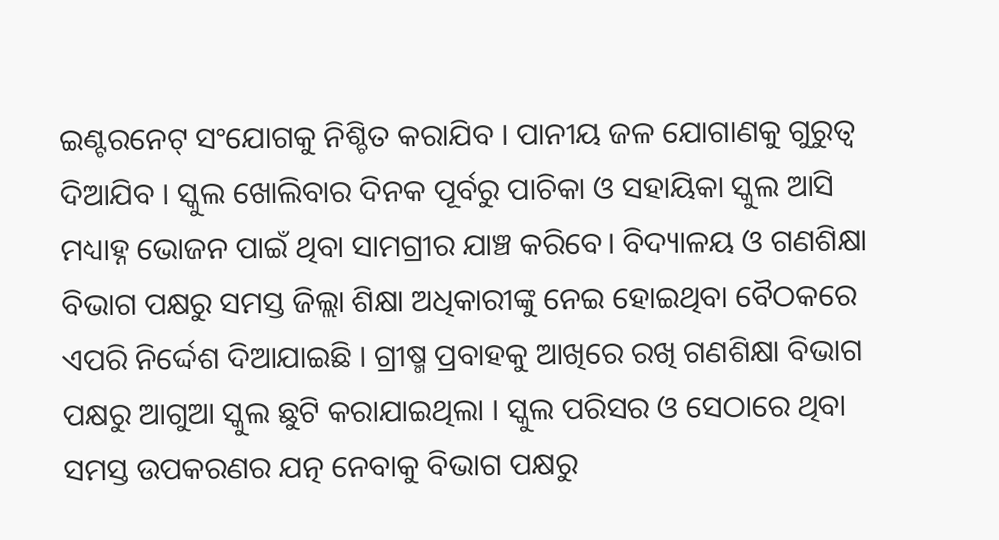ଇଣ୍ଟରନେଟ୍ ସଂଯୋଗକୁ ନିଶ୍ଚିତ କରାଯିବ । ପାନୀୟ ଜଳ ଯୋଗାଣକୁ ଗୁରୁତ୍ବ ଦିଆଯିବ । ସ୍କୁଲ ଖୋଲିବାର ଦିନକ ପୂର୍ବରୁ ପାଚିକା ଓ ସହାୟିକା ସ୍କୁଲ ଆସି ମଧ୍ୟାହ୍ନ ଭୋଜନ ପାଇଁ ଥିବା ସାମଗ୍ରୀର ଯାଞ୍ଚ କରିବେ। ବିଦ୍ୟାଳୟ ଓ ଗଣଶିକ୍ଷା ବିଭାଗ ପକ୍ଷରୁ ସମସ୍ତ ଜିଲ୍ଲା ଶିକ୍ଷା ଅଧିକାରୀଙ୍କୁ ନେଇ ହୋଇଥିବା ବୈଠକରେ ଏପରି ନିର୍ଦ୍ଦେଶ ଦିଆଯାଇଛି । ଗ୍ରୀଷ୍ମ ପ୍ରବାହକୁ ଆଖିରେ ରଖି ଗଣଶିକ୍ଷା ବିଭାଗ ପକ୍ଷରୁ ଆଗୁଆ ସ୍କୁଲ ଛୁଟି କରାଯାଇଥିଲା । ସ୍କୁଲ ପରିସର ଓ ସେଠାରେ ଥିବା ସମସ୍ତ ଉପକରଣର ଯତ୍ନ ନେବାକୁ ବିଭାଗ ପକ୍ଷରୁ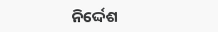ନିର୍ଦ୍ଦେଶ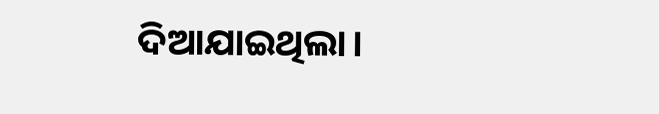ଦିଆଯାଇଥିଲା।